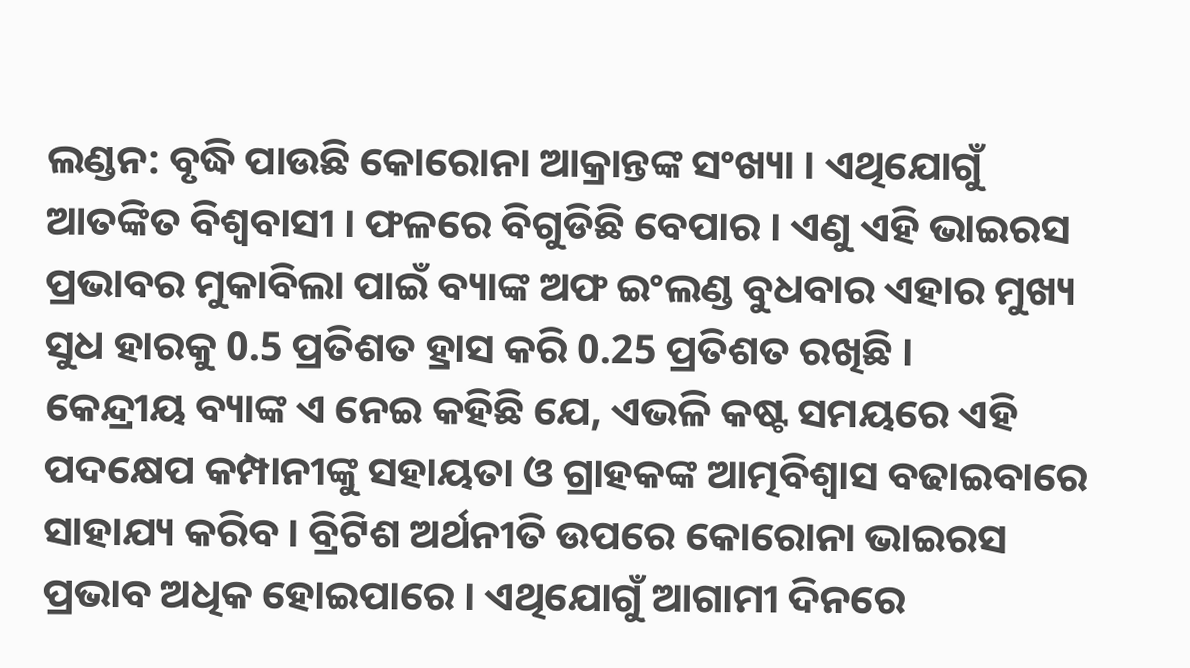ଲଣ୍ଡନ: ବୃଦ୍ଧି ପାଉଛି କୋରୋନା ଆକ୍ରାନ୍ତଙ୍କ ସଂଖ୍ୟା । ଏଥିଯୋଗୁଁ ଆତଙ୍କିତ ବିଶ୍ବବାସୀ । ଫଳରେ ବିଗୁଡିଛି ବେପାର । ଏଣୁ ଏହି ଭାଇରସ ପ୍ରଭାବର ମୁକାବିଲା ପାଇଁ ବ୍ୟାଙ୍କ ଅଫ ଇଂଲଣ୍ଡ ବୁଧବାର ଏହାର ମୁଖ୍ୟ ସୁଧ ହାରକୁ 0.5 ପ୍ରତିଶତ ହ୍ରାସ କରି 0.25 ପ୍ରତିଶତ ରଖିଛି ।
କେନ୍ଦ୍ରୀୟ ବ୍ୟାଙ୍କ ଏ ନେଇ କହିଛି ଯେ, ଏଭଳି କଷ୍ଟ ସମୟରେ ଏହି ପଦକ୍ଷେପ କମ୍ପାନୀଙ୍କୁ ସହାୟତା ଓ ଗ୍ରାହକଙ୍କ ଆତ୍ମବିଶ୍ବାସ ବଢାଇବାରେ ସାହାଯ୍ୟ କରିବ । ବ୍ରିଟିଶ ଅର୍ଥନୀତି ଉପରେ କୋରୋନା ଭାଇରସ ପ୍ରଭାବ ଅଧିକ ହୋଇପାରେ । ଏଥିଯୋଗୁଁ ଆଗାମୀ ଦିନରେ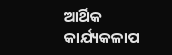ଆର୍ଥିକ କାର୍ଯ୍ୟକଳାପ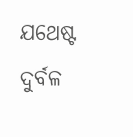ଯଥେଷ୍ଟ ଦୁର୍ବଳ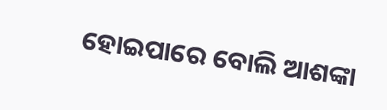ହୋଇପାରେ ବୋଲି ଆଶଙ୍କା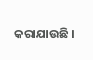କରାଯାଉଛି ।